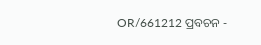OR/661212 ପ୍ରବଚନ -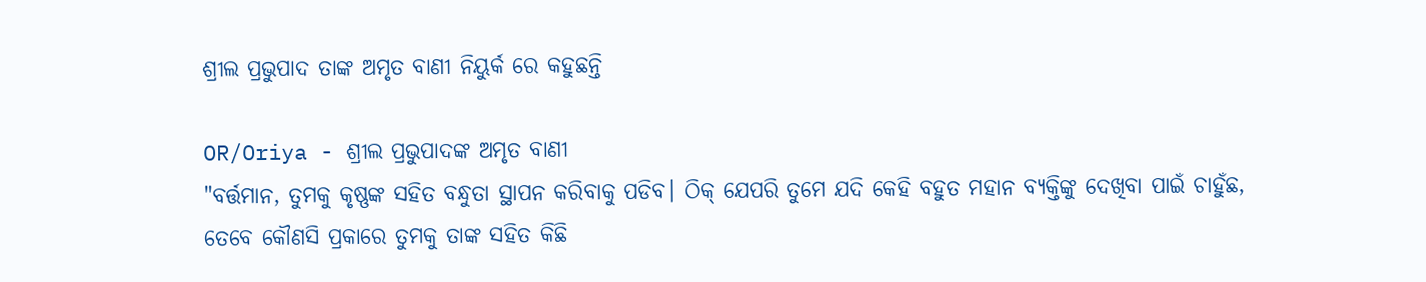ଶ୍ରୀଲ ପ୍ରଭୁପାଦ ତାଙ୍କ ଅମୃତ ବାଣୀ ନିୟୁର୍କ ରେ କହୁଛନ୍ତି

OR/Oriya - ଶ୍ରୀଲ ପ୍ରଭୁପାଦଙ୍କ ଅମୃତ ବାଣୀ
"ବର୍ତ୍ତମାନ, ତୁମକୁ କୃଷ୍ଣଙ୍କ ସହିତ ବନ୍ଧୁତା ସ୍ଥାପନ କରିବାକୁ ପଡିବ। ଠିକ୍ ଯେପରି ତୁମେ ଯଦି କେହି ବହୁତ ମହାନ ବ୍ୟକ୍ତିଙ୍କୁ ଦେଖିବା ପାଇଁ ଚାହୁଁଛ, ତେବେ କୌଣସି ପ୍ରକାରେ ତୁମକୁ ତାଙ୍କ ସହିତ କିଛି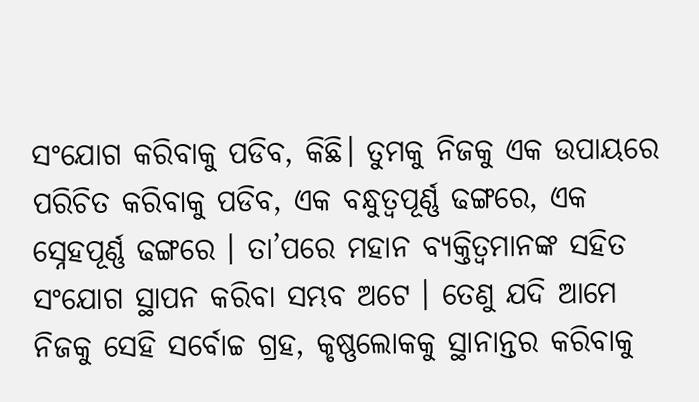ସଂଯୋଗ କରିବାକୁ ପଡିବ, କିଛି। ତୁମକୁ ନିଜକୁ ଏକ ଉପାୟରେ ପରିଚିତ କରିବାକୁ ପଡିବ, ଏକ ବନ୍ଧୁତ୍ୱପୂର୍ଣ୍ଣ ଢଙ୍ଗରେ, ଏକ ସ୍ନେହପୂର୍ଣ୍ଣ ଢଙ୍ଗରେ । ତା’ପରେ ମହାନ ବ୍ୟକ୍ତିତ୍ୱମାନଙ୍କ ସହିତ ସଂଯୋଗ ସ୍ଥାପନ କରିବା ସମ୍ଭବ ଅଟେ । ତେଣୁ ଯଦି ଆମେ ନିଜକୁ ସେହି ସର୍ବୋଚ୍ଚ ଗ୍ରହ, କୃଷ୍ଣଲୋକକୁ ସ୍ଥାନାନ୍ତର କରିବାକୁ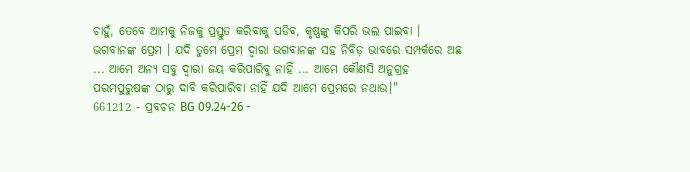ଚାହୁଁ, ତେବେ ଆମକୁ ନିଜକୁ ପ୍ରସ୍ତୁତ କରିବାକୁ ପଡିବ, କୃଷ୍ଣଙ୍କୁ କିପରି ଭଲ ପାଇବା । ଭଗବାନଙ୍କ ପ୍ରେମ । ଯଦି ତୁମେ ପ୍ରେମ ଦ୍ୱାରା ଭଗବାନଙ୍କ ସହ ନିବିଡ଼ ଭାବରେ ସମ୍ପର୍କରେ ଅଛ ... ଆମେ ଅନ୍ୟ ସବୁ ଦ୍ଵାରା ଜୟ କରିପାରିବୁ ନାହିଁ ... ଆମେ କୌଣସି ଅନୁଗ୍ରହ ପରମପୁରୁଷଙ୍କ ଠାରୁ ଦାବି କରିପାରିବା ନାହିଁ ଯଦି ଆମେ ପ୍ରେମରେ ନଥାଉ।"
661212 - ପ୍ରବଚନ BG 09.24-26 -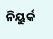ନିୟୁର୍କ